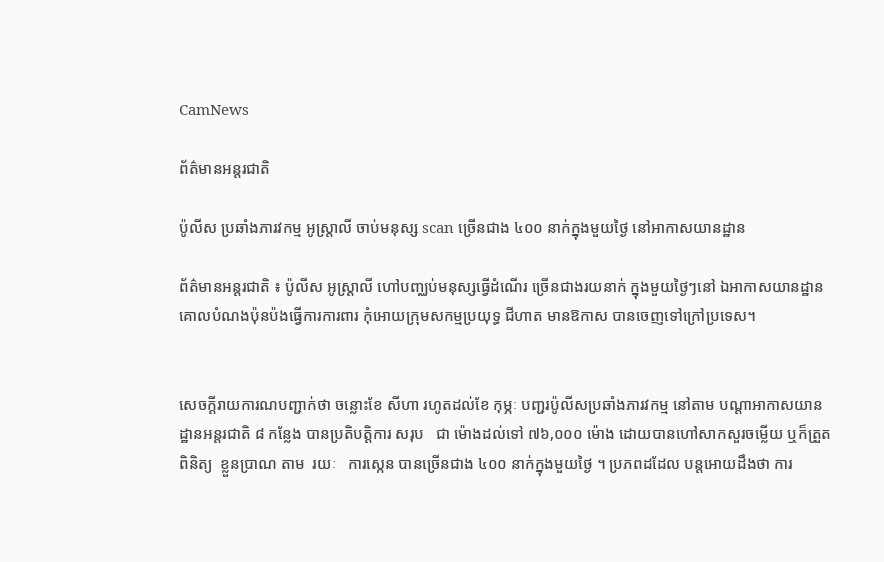CamNews

ព័ត៌មានអន្តរជាតិ

ប៉ូលីស ប្រឆាំងភារវកម្ម អូស្រ្តាលី ចាប់មនុស្ស scan ច្រើនជាង ៤០០ នាក់ក្នុងមួយថ្ងៃ នៅអាកាសយានដ្ឋាន

ព័ត៌មានអន្តរជាតិ ៖ ប៉ូលីស អូស្រ្តាលី ហៅបញ្ឈប់មនុស្សធ្វើដំណើរ ច្រើនជាងរយនាក់ ក្នុងមួយថ្ងៃៗនៅ ឯអាកាសយានដ្ឋាន គោលបំណងប៉ុនប៉ងធ្វើការការពារ កុំអោយក្រុមសកម្មប្រយុទ្ធ ជីហាត មានឱកាស បានចេញទៅក្រៅប្រទេស។


សេចក្តីរាយការណបញ្ជាក់ថា ចន្លោះខែ សីហា រហូតដល់ខែ កុម្ភៈ បញ្ជរប៉ូលីសប្រឆាំងភារវកម្ម នៅតាម បណ្តាអាកាសយានដ្ឋានអន្តរជាតិ ៨ កន្លែង បានប្រតិបត្តិការ សរុប   ជា ម៉ោងដល់ទៅ ៧៦,០០០ ម៉ោង ដោយបានហៅសាកសួរចម្លើយ ឬក៏ត្រួតពិនិត្យ  ខ្លួនប្រាណ តាម  រយៈ   ការស្កេន បានច្រើនជាង ៤០០ នាក់ក្នុងមួយថ្ងៃ ។ ប្រភពដដែល បន្តអោយដឹងថា ការ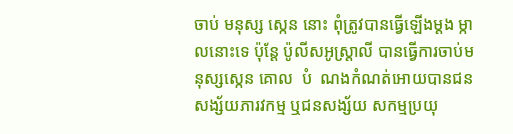ចាប់ មនុស្ស ស្កេន នោះ ពុំត្រូវបានធ្វើឡើងម្តង ម្កាលនោះទេ ប៉ុន្តែ ប៉ូលីសអូស្ត្រាលី បានធ្វើការចាប់មនុស្សស្កេន គោល  បំ  ណងកំណត់អោយបានជន សង្ស័យភារវកម្ម ឬជនសង្ស័យ សកម្មប្រយុ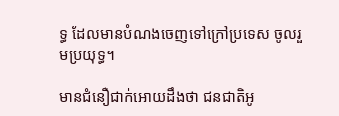ទ្ធ ដែលមានបំណងចេញទៅក្រៅប្រទេស ចូលរួមប្រយុទ្ធ។

មានជំនឿជាក់អោយដឹងថា ជនជាតិអូ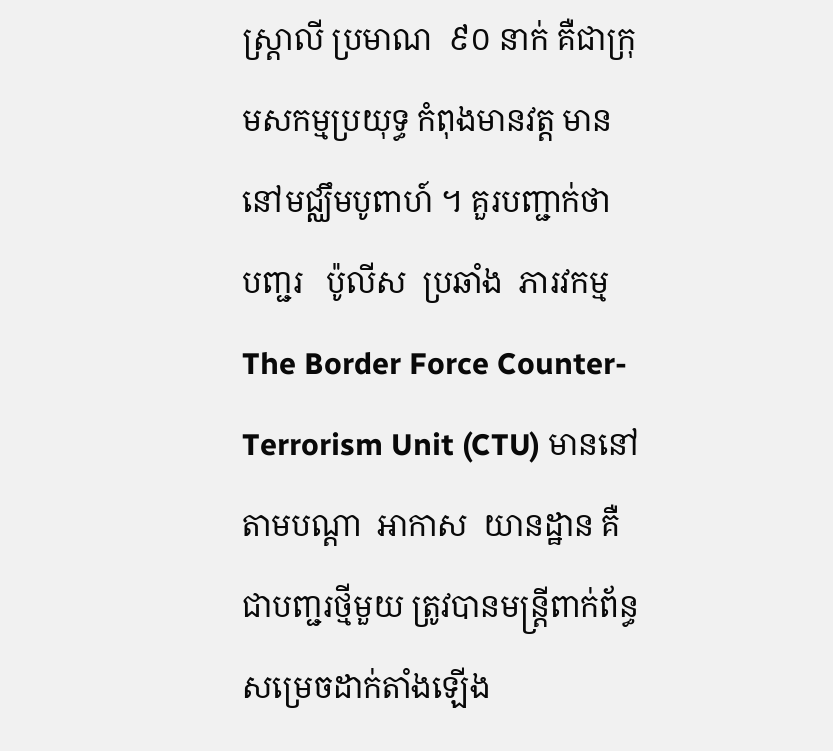ស្ត្រាលី ប្រមាណ  ៩០ នាក់ គឺជាក្រុមសកម្មប្រយុទ្ធ កំពុងមានវត្ត មាននៅមជ្ឈឹមបូពាហ៍ ។ គួរបញ្ជាក់ថា   បញ្ជរ   ប៉ូលីស  ប្រឆាំង  ភារវកម្ម The Border Force Counter-Terrorism Unit (CTU) មាននៅ តាមបណ្តា  អាកាស  យានដ្ឋាន គឺជាបញ្ជរថ្មីមួយ ត្រូវបានមន្រ្តីពាក់ព័ន្ធ សម្រេចដាក់តាំងឡើង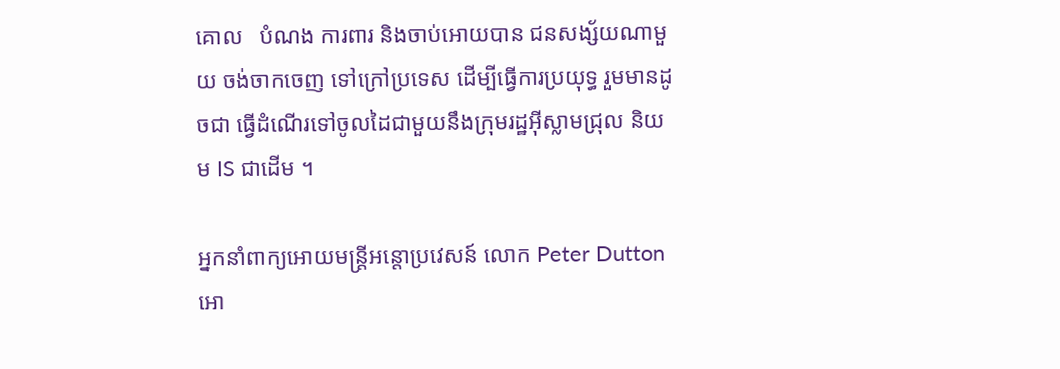គោល   បំណង ការពារ និងចាប់អោយបាន ជនសង្ស័យណាមួយ ចង់ចាកចេញ ទៅក្រៅប្រទេស ដើម្បីធ្វើការប្រយុទ្ធ រួមមានដូចជា ធ្វើដំណើរទៅចូលដៃជាមួយនឹងក្រុមរដ្ឋអ៊ីស្លាមជ្រុល និយម IS ជាដើម ។

អ្នកនាំពាក្យអោយមន្រ្តីអន្តោប្រវេសន៍ លោក Peter Dutton  អោ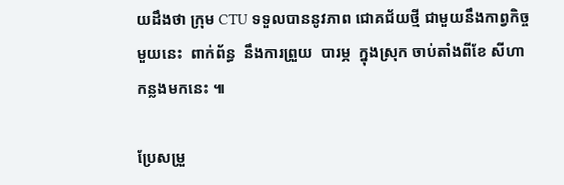យដឹងថា ក្រុម CTU ទទួលបាននូវភាព ជោគជ័យថ្មី ជាមួយនឹងកាព្វកិច្ចមួយនេះ  ពាក់ព័ន្ធ  នឹងការព្រួយ  បារម្ភ  ក្នុងស្រុក ចាប់តាំងពីខែ សីហា កន្លងមកនេះ ៕

ប្រែសម្រួ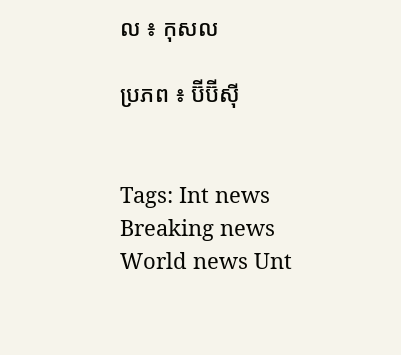ល ៖ កុសល

ប្រភព ៖ ប៊ីប៊ីស៊ី


Tags: Int news Breaking news World news Unt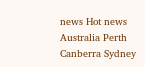news Hot news Australia Perth Canberra Sydney